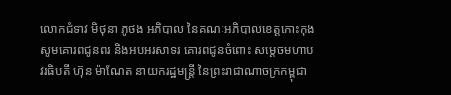លោកជំទាវ មិថុនា ភូថង អភិបាល នៃគណៈអភិបាលខេត្តកោះកុង សូមគោរពជូនពរ និងអបអរសាទរ គោរពជូនចំពោះ សម្តេចមហាបវរធិបតី ហ៊ុន ម៉ាណែត នាយករដ្ឋមន្ត្រី នៃព្រះរាជាណាចក្រកម្ពុជា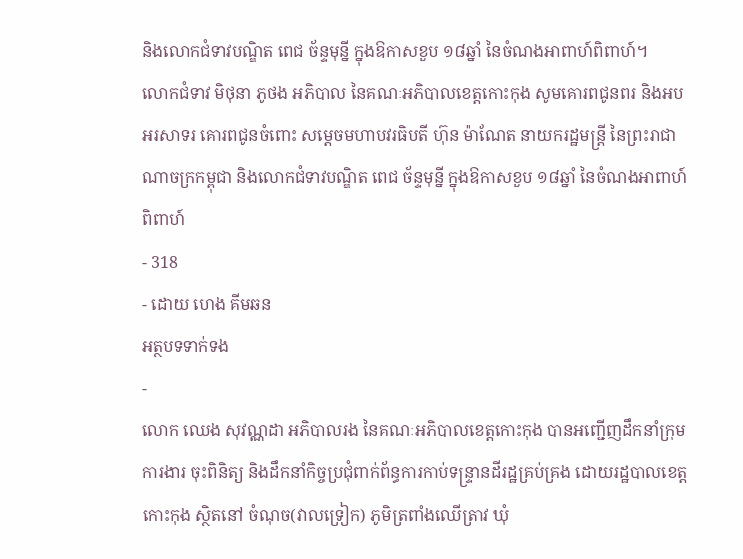និងលោកជំទាវបណ្ឌិត ពេជ ច័ន្ទមុន្នី ក្នុងឱកាសខួប ១៨ឆ្នាំ នៃចំណងអាពាហ៍ពិពាហ៍។
លោកជំទាវ មិថុនា ភូថង អភិបាល នៃគណៈអភិបាលខេត្តកោះកុង សូមគោរពជូនពរ និងអបអរសាទរ គោរពជូនចំពោះ សម្តេចមហាបវរធិបតី ហ៊ុន ម៉ាណែត នាយករដ្ឋមន្ត្រី នៃព្រះរាជាណាចក្រកម្ពុជា និងលោកជំទាវបណ្ឌិត ពេជ ច័ន្ទមុន្នី ក្នុងឱកាសខួប ១៨ឆ្នាំ នៃចំណងអាពាហ៍ពិពាហ៍
- 318
- ដោយ ហេង គីមឆន
អត្ថបទទាក់ទង
-
លោក ឈេង សុវណ្ណដា អភិបាលរង នៃគណៈអភិបាលខេត្តកោះកុង បានអញ្ជើញដឹកនាំក្រុមការងារ ចុះពិនិត្យ និងដឹកនាំកិច្ចប្រជុំពាក់ព័ន្ធការកាប់ទន្ទ្រានដីរដ្ឋគ្រប់គ្រង ដោយរដ្ឋបាលខេត្តកោះកុង ស្ថិតនៅ ចំណុច(វាលទ្រៀក) ភូមិត្រពាំងឈើត្រាវ ឃុំ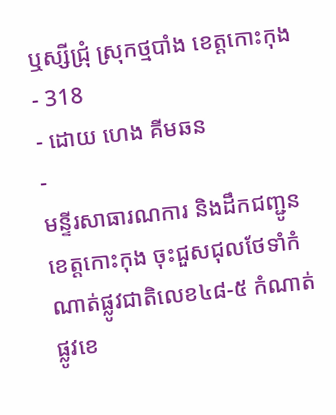ឬស្សីជ្រុំ ស្រុកថ្មបាំង ខេត្តកោះកុង
- 318
- ដោយ ហេង គីមឆន
-
មន្ទីរសាធារណការ និងដឹកជញ្ជូនខេត្តកោះកុង ចុះជួសជុលថែទាំកំណាត់ផ្លូវជាតិលេខ៤៨-៥ កំណាត់ផ្លូវខេ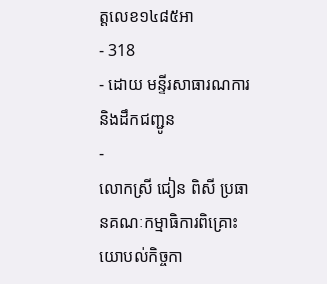ត្តលេខ១៤៨៥អា
- 318
- ដោយ មន្ទីរសាធារណការ និងដឹកជញ្ជូន
-
លោកស្រី ជៀន ពិសី ប្រធានគណៈកម្មាធិការពិគ្រោះយោបល់កិច្ចកា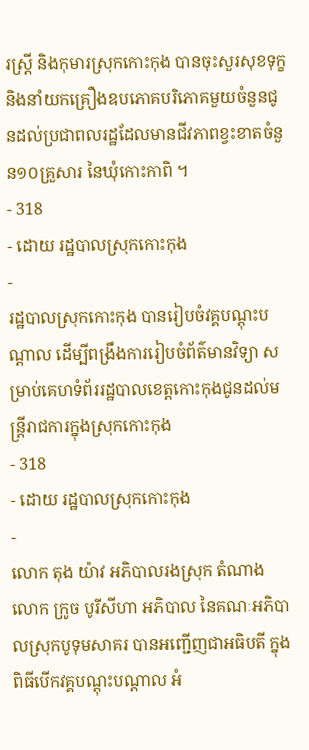រស្រ្ដី និងកុមារស្រុកកោះកុង បានចុះសួរសុខទុក្ខ និងនាំយកគ្រឿងឧបភោគបរិភោគមួយចំនួនជូនដល់ប្រជាពលរដ្ឋដែលមានជីវភាពខ្វះខាតចំនួន១០គ្រួសារ នៃឃុំកោះកាពិ ។
- 318
- ដោយ រដ្ឋបាលស្រុកកោះកុង
-
រដ្ឋបាលស្រុកកោះកុង បានរៀបចំវគ្គបណ្តុះបណ្តាល ដើម្បីពង្រឹងការរៀបចំព័ត៌មានវិទ្យា សម្រាប់គេហទំព័ររដ្ឋបាលខេត្តកោះកុងជូនដល់មន្រ្ដីរាជការក្នុងស្រុកកោះកុង
- 318
- ដោយ រដ្ឋបាលស្រុកកោះកុង
-
លោក តុង យ៉ាវ អភិបាលរងស្រុក តំណាង លោក ក្រូច បូរីសីហា អភិបាល នៃគណៈអភិបាលស្រុកបូទុមសាគរ បានអញ្ជើញជាអធិបតី ក្នុងពិធីបើកវគ្គបណ្តុះបណ្តាល អំ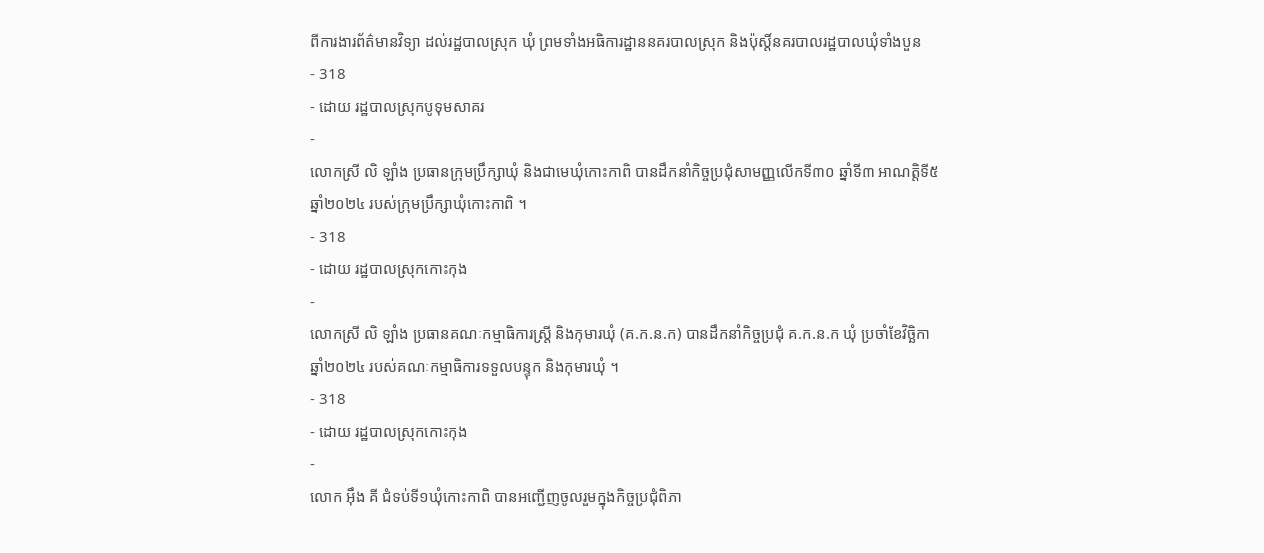ពីការងារព័ត៌មានវិទ្យា ដល់រដ្ឋបាលស្រុក ឃុំ ព្រមទាំងអធិការដ្ឋាននគរបាលស្រុក និងប៉ុស្តិ៍នគរបាលរដ្ឋបាលឃុំទាំងបួន
- 318
- ដោយ រដ្ឋបាលស្រុកបូទុមសាគរ
-
លោកស្រី លិ ឡាំង ប្រធានក្រុមប្រឹក្សាឃុំ និងជាមេឃុំកោះកាពិ បានដឹកនាំកិច្ចប្រជុំសាមញ្ញលើកទី៣០ ឆ្នាំទី៣ អាណត្តិទី៥ ឆ្នាំ២០២៤ របស់ក្រុមប្រឹក្សាឃុំកោះកាពិ ។
- 318
- ដោយ រដ្ឋបាលស្រុកកោះកុង
-
លោកស្រី លិ ឡាំង ប្រធានគណៈកម្មាធិការស្រី្ត និងកុមារឃុំ (គ.ក.ន.ក) បានដឹកនាំកិច្ចប្រជុំ គ.ក.ន.ក ឃុំ ប្រចាំខែវិច្ឆិកា ឆ្នាំ២០២៤ របស់គណៈកម្មាធិការទទួលបន្ទុក និងកុមារឃុំ ។
- 318
- ដោយ រដ្ឋបាលស្រុកកោះកុង
-
លោក អុឹង គី ជំទប់ទី១ឃុំកោះកាពិ បានអញ្ជើញចូលរួមក្នុងកិច្ចប្រជុំពិភា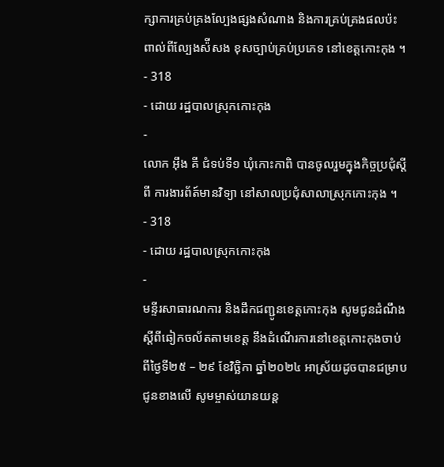ក្សាការគ្រប់គ្រងល្បែងផ្សងសំណាង និងការគ្រប់គ្រងផលប៉ះពាល់ពីល្បែងស៉ីសង ខុសច្បាប់គ្រប់ប្រភេទ នៅខេត្តកោះកុង ។
- 318
- ដោយ រដ្ឋបាលស្រុកកោះកុង
-
លោក អុឹង គី ជំទប់ទី១ ឃុំកោះកាពិ បានចូលរួមក្នុងកិច្ចប្រជុំស្តីពី ការងារព័ត៍មានវិទ្យា នៅសាលប្រជុំសាលាស្រុកកោះកុង ។
- 318
- ដោយ រដ្ឋបាលស្រុកកោះកុង
-
មន្ទីរសាធារណការ និងដឹកជញ្ជូនខេត្តកោះកុង សូមជូនដំណឹង ស្តីពីឆៀកចល័តតាមខេត្ត នឹងដំណើរការនៅខេត្តកោះកុងចាប់ពីថ្ងៃទី២៥ – ២៩ ខែវិច្ឆិកា ឆ្នាំ២០២៤ អាស្រ័យដូចបានជម្រាបជូនខាងលើ សូមម្ចាស់យានយន្ត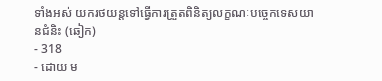ទាំងអស់ យករថយន្តទៅធ្វើការត្រួតពិនិត្យលក្ខណៈបច្ចេកទេសយានជំនិះ (ឆៀក)
- 318
- ដោយ ម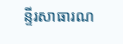ន្ទីរសាធារណ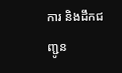ការ និងដឹកជញ្ជូន